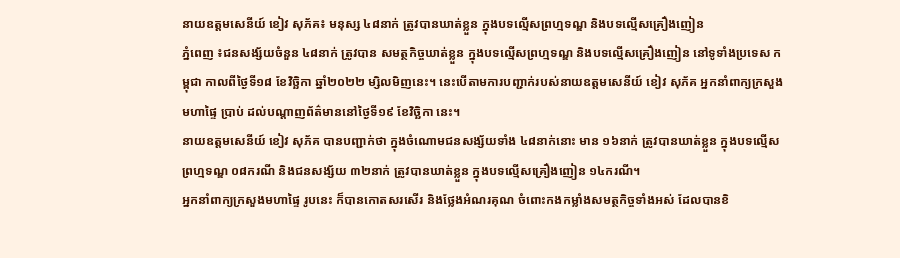នាយឧត្តមសេនីយ៍ ខៀវ សុភ័គ៖ មនុស្ស ៤៨នាក់ ត្រូវបានឃាត់ខ្លួន ក្នុងបទល្មើសព្រហ្មទណ្ឌ និងបទល្មើសគ្រឿងញៀន
ភ្នំពេញ ៖ជនសង្ស័យចំនួន ៤៨នាក់ ត្រូវបាន សមត្ថកិច្ចឃាត់ខ្លួន ក្នុងបទល្មើសព្រហ្មទណ្ឌ និងបទល្មើសគ្រឿងញៀន នៅទូទាំងប្រទេស កម្ពុជា កាលពីថ្ងៃទី១៨ ខែវិច្ឆិកា ឆ្នាំ២០២២ ម្សិលមិញនេះ។ នេះបើតាមការបញ្ជាក់របស់នាយឧត្តមសេនីយ៍ ខៀវ សុភ័គ អ្នកនាំពាក្យក្រសួងមហាផ្ទៃ ប្រាប់ ដល់បណ្តាញព័ត៌មាននៅថ្ងៃទី១៩ ខែវិច្ឆិកា នេះ។
នាយឧត្តមសេនីយ៍ ខៀវ សុភ័គ បានបញ្ជាក់ថា ក្នុងចំណោមជនសង្ស័យទាំង ៤៨នាក់នោះ មាន ១៦នាក់ ត្រូវបានឃាត់ខ្លួន ក្នុងបទល្មើស ព្រហ្មទណ្ឌ ០៨ករណី និងជនសង្ស័យ ៣២នាក់ ត្រូវបានឃាត់ខ្លួន ក្នុងបទល្មើសគ្រឿងញៀន ១៤ករណី។
អ្នកនាំពាក្យក្រសួងមហាផ្ទៃ រូបនេះ ក៏បានកោតសរសើរ និងថ្លែងអំណរគុណ ចំពោះកងកម្លាំងសមត្ថកិច្ចទាំងអស់ ដែលបានខិ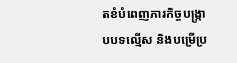តខំបំពេញភារកិច្ចបង្ក្រាបបទល្មើស និងបម្រើប្រ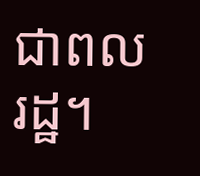ជាពលរដ្ឋ។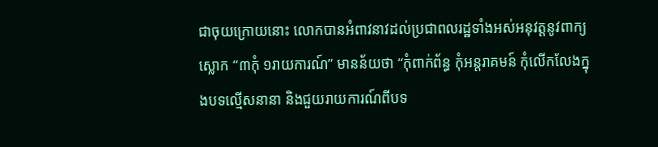ជាចុយក្រោយនោះ លោកបានអំពាវនាវដល់ប្រជាពលរដ្ឋទាំងអស់អនុវត្តនូវពាក្យស្លោក “៣កុំ ១រាយការណ៍” មានន័យថា “កុំពាក់ព័ន្ធ កុំអន្តរាគមន៍ កុំលើកលែងក្នុងបទល្មើសនានា និងជួយរាយការណ៍ពីបទ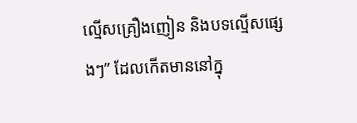ល្មើសគ្រឿងញៀន និងបទល្មើសផ្សេងៗ” ដែលកើតមាននៅក្នុ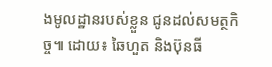ងមូលដ្ឋានរបស់ខ្លួន ជូនដល់សមត្ថកិច្ច៕ ដោយ៖ ឆៃហួត និងប៊ុនធី